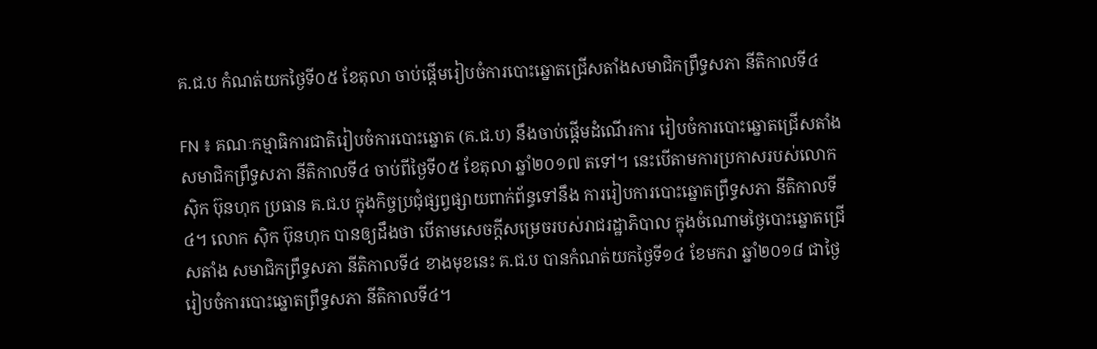គ.ជ.ប កំណត់យកថ្ងៃទី០៥ ខែតុលា ចាប់ផ្ដើមរៀបចំការបោះឆ្នោតជ្រើសតាំងសមាជិកព្រឹទ្ធសភា នីតិកាលទី៤

FN ៖ គណៈកម្មាធិការជាតិរៀបចំការបោះឆ្នោត (គ.ជ.ប) នឹងចាប់ផ្តើមដំណើរការ រៀបចំការបោះឆ្នោតជ្រើសតាំង សមាជិកព្រឹទ្ធសភា នីតិកាលទី៤ ចាប់ពីថ្ងៃទី០៥ ខែតុលា ឆ្នាំ២០១៧ តទៅ។ នេះបើតាមការប្រកាសរបស់លោក ស៊ិក ប៊ុនហុក ប្រធាន គ.ជ.ប ក្នុងកិច្ចប្រជុំផ្សព្វផ្សាយពាក់ព័ន្ធទៅនឹង ការរៀបការបោះឆ្នោតព្រឹទ្ធសភា នីតិកាលទី៤។ លោក ស៊ិក ប៊ុនហុក បានឲ្យដឹងថា បើតាមសេចក្តីសម្រេចរបស់រាជរដ្ឋាភិបាល ក្នុងចំណោមថ្ងៃបោះឆ្នោតជ្រើសតាំង សមាជិកព្រឹទ្ធសភា នីតិកាលទី៤ ខាងមុខនេះ គ.ជ.ប បានកំណត់យកថ្ងៃទី១៤ ខែមករា ឆ្នាំ២០១៨ ជាថ្ងៃរៀបចំការបោះឆ្នោតព្រឹទ្ធសភា នីតិកាលទី៤។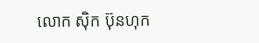លោក ស៊ិក ប៊ុនហុក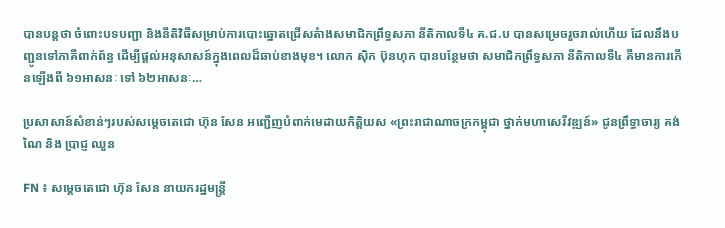បានបន្តថា ចំពោះបទបញ្ជា និងនីតិវិធីសម្រាប់ការបោះឆ្នោតជ្រើសតំាងសមាជិកព្រឹទ្ធសភា នីតិកាលទី៤ គ.ជ.ប បានសម្រេចរួចរាល់ហើយ ដែលនឹងបញ្ជូនទៅភាគីពាក់ព័ន្ធ ដើម្បីផ្តល់អនុសាសន៍ក្នុងពេលដ៏ឆាប់ខាងមុខ។ លោក ស៊ិក ប៊ុនហុក បានបន្ថែមថា សមាជិកព្រឹទ្ធសភា នីតិកាលទី៤ គឺមានការកើនឡើងពី ៦១អាសនៈ ទៅ ៦២អាសនៈ…

ប្រសាសាន៍សំខាន់ៗរបស់សម្តេចតេជោ ហ៊ុន សែន អញ្ជើញបំពាក់មេដាយកិត្តិយស «ព្រះរាជាណាចក្រកម្ពុជា ថ្នាក់មហាសេរីវឌ្ឍន៍» ជូនព្រឹទ្ធាចារ្យ គង់ ណៃ និង ប្រាជ្ញ ឈួន

FN ៖ សម្តេចតេជោ ហ៊ុន សែន នាយករដ្ឋមន្រ្តី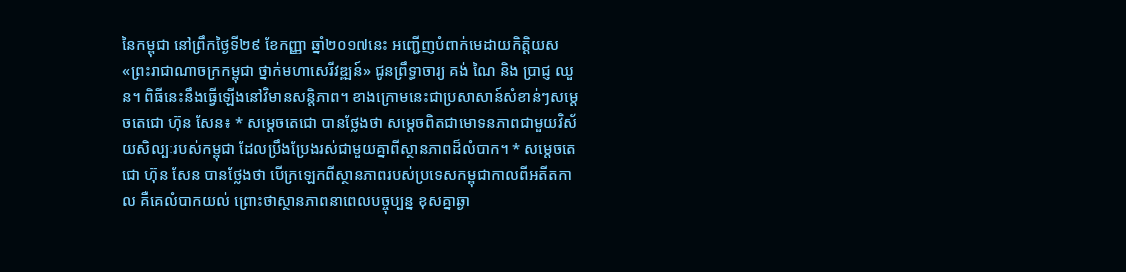នៃកម្ពុជា នៅព្រឹកថ្ងៃទី២៩ ខែកញ្ញា ឆ្នាំ២០១៧នេះ អញ្ជើញបំពាក់មេដាយកិត្តិយស «ព្រះរាជាណាចក្រកម្ពុជា ថ្នាក់មហាសេរីវឌ្ឍន៍» ជូនព្រឹទ្ធាចារ្យ គង់ ណៃ និង ប្រាជ្ញ ឈួន។ ពិធីនេះនឹងធ្វើឡើងនៅវិមានសន្តិភាព។ ខាងក្រោមនេះជាប្រសាសាន៍សំខាន់ៗសម្តេចតេជោ ហ៊ុន សែន៖ * សម្តេចតេជោ បានថ្លែងថា សម្តេចពិតជាមោទនភាពជាមួយវិស័យសិល្បៈរបស់កម្ពុជា ដែលប្រឹងប្រែងរស់ជាមួយគ្នាពីស្ថានភាពដ៏លំបាក។ * សម្តេចតេជោ ហ៊ុន សែន បានថ្លែងថា បើក្រឡេកពីស្ថានភាពរបស់ប្រទេសកម្ពុជាកាលពីអតីតកាល គឺគេលំបាកយល់ ព្រោះថាស្ថានភាពនាពេលបច្ចុប្បន្ន ខុសគ្នាឆ្ងា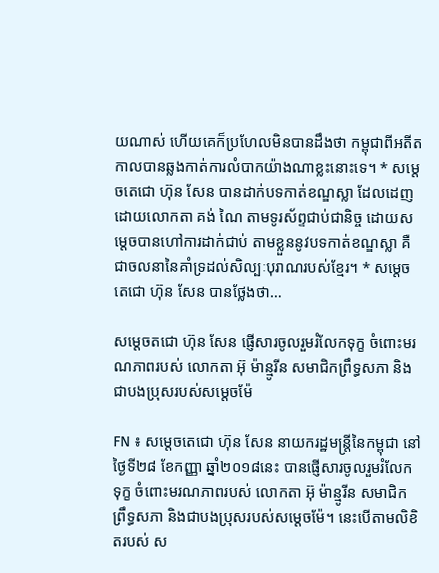យណាស់ ហើយគេក៏ប្រហែលមិនបានដឹងថា កម្ពុជាពីអតីតកាលបានឆ្លងកាត់ការលំបាកយ៉ាងណាខ្លះនោះទេ។ * សម្តេចតេជោ ហ៊ុន សែន បានដាក់បទកាត់ខណ្ឌស្លា ដែលដេញដោយលោកតា គង់ ណៃ តាមទូរស័ព្ទជាប់ជានិច្ច ដោយសម្តេចបានហៅការដាក់ជាប់ តាមខ្លួននូវបទកាត់ខណ្ឌស្លា គឺជាចលនានៃគាំទ្រដល់សិល្បៈបុរាណរបស់ខ្មែរ។ * សម្តេចតេជោ ហ៊ុន សែន បានថ្លែងថា…

សម្តេចតជោ ហ៊ុន សែន ផ្ញើសារចូលរួមរំលែកទុក្ខ ចំពោះមរណភាពរបស់ លោកតា អ៊ុ ម៉ាន្មូរីន សមាជិកព្រឹទ្ធសភា និងជាបងប្រុសរបស់សម្តេចម៉ែ

FN ៖ សម្តេចតេជោ ហ៊ុន សែន នាយករដ្ឋមន្រ្តីនៃកម្ពុជា នៅថ្ងៃទី២៨ ខែកញ្ញា ឆ្នាំ២០១៨នេះ បានផ្ញើសារចូលរួមរំលែកទុក្ខ ចំពោះមរណភាពរបស់ លោកតា អ៊ុ ម៉ាន្មូរីន សមាជិកព្រឹទ្ធសភា និងជាបងប្រុសរបស់សម្តេចម៉ែ។ នេះបើតាមលិខិតរបស់ ស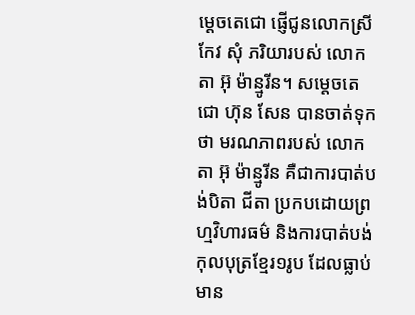ម្តេចតេជោ ផ្ញើជូនលោកស្រី កែវ សុំ ភរិយារបស់ លោកតា អ៊ុ ម៉ាន្មូរីន។ សម្តេចតេជោ ហ៊ុន សែន បានចាត់ទុកថា មរណភាពរបស់ លោកតា អ៊ុ ម៉ាន្មូរីន គឺជាការបាត់បង់បិតា ជីតា ប្រកបដោយព្រហ្មវិហារធម៌ និងការបាត់បង់កុលបុត្រខ្មែរ១រូប ដែលធ្លាប់មាន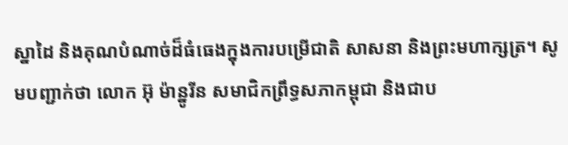ស្នាដៃ និងគុណបំណាច់ដ៏ធំធេងក្នុងការបម្រើជាតិ សាសនា និងព្រះមហាក្សត្រ។ សូមបញ្ជាក់ថា លោក អ៊ុ ម៉ាន្នូរីន សមាជិកព្រឹទ្ធសភាកម្ពុជា និងជាប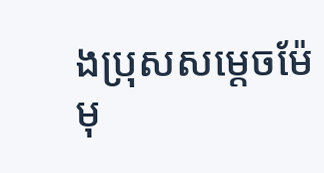ងប្រុសសម្តេចម៉ែ មុ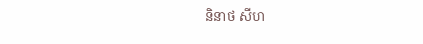និនាថ សីហ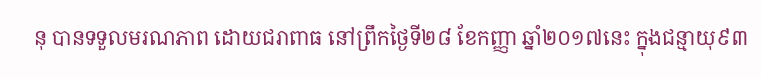នុ បានទទួលមរណភាព ដោយជរាពាធ នៅព្រឹកថ្ងៃទី២៨ ខែកញ្ញា ឆ្នាំ២០១៧នេះ ក្នុងជន្មាយុ៩៣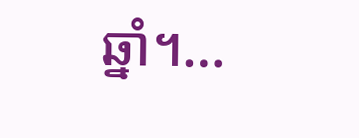ឆ្នាំ។…